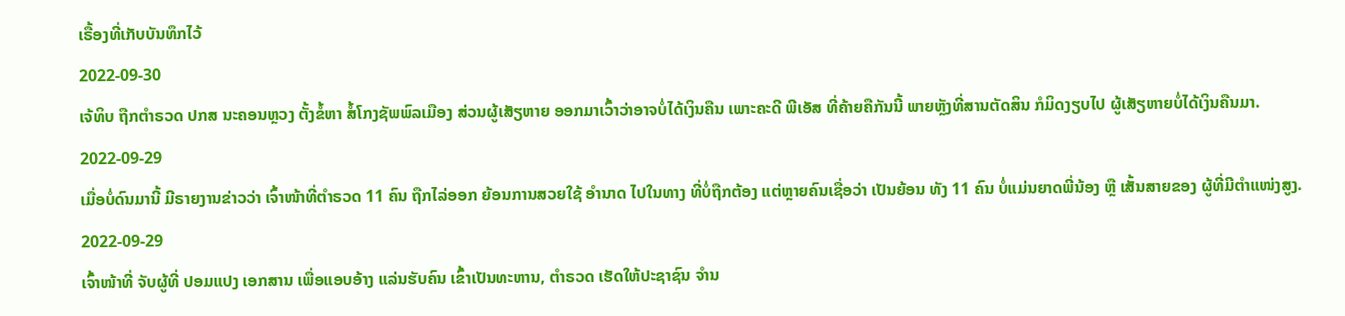ເຣື້ອງທີ່ເກັບບັນທຶກໄວ້
2022-09-30
ເຈ້ທິບ ຖືກຕຳຣວດ ປກສ ນະຄອນຫຼວງ ຕັ້ງຂໍ້ຫາ ສໍ້ໂກງຊັພພົລເມືອງ ສ່ວນຜູ້ເສັຽຫາຍ ອອກມາເວົ້າວ່າອາຈບໍ່ໄດ້ເງິນຄືນ ເພາະຄະດີ ພີເອັສ ທີ່ຄ້າຍຄືກັນນີ້ ພາຍຫຼັງທີ່ສານຕັດສິນ ກໍມິດງຽບໄປ ຜູ້ເສັຽຫາຍບໍ່ໄດ້ເງິນຄືນມາ.
2022-09-29
ເມື່ອບໍ່ດົນມານີ້ ມີຣາຍງານຂ່າວວ່າ ເຈົ້າໜ້າທີ່ຕຳຣວດ 11 ຄົນ ຖືກໄລ່ອອກ ຍ້ອນການສວຍໃຊ້ ອຳນາດ ໄປໃນທາງ ທີ່ບໍ່ຖືກຕ້ອງ ແຕ່ຫຼາຍຄົນເຊື່ອວ່າ ເປັນຍ້ອນ ທັງ 11 ຄົນ ບໍ່ແມ່ນຍາດພີ່ນ້ອງ ຫຼື ເສັ້ນສາຍຂອງ ຜູ້ທີ່ມີຕຳແໜ່ງສູງ.
2022-09-29
ເຈົ້າໜ້າທີ່ ຈັບຜູ້ທີ່ ປອມແປງ ເອກສານ ເພື່ອແອບອ້າງ ແລ່ນຮັບຄົນ ເຂົ້າເປັນທະຫານ, ຕໍາຣວດ ເຮັດໃຫ້ປະຊາຊົນ ຈໍານ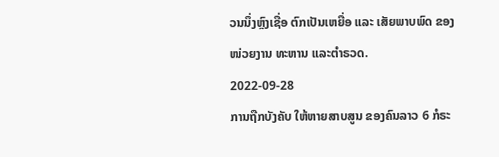ວນນຶ່ງຫຼົງເຊື່ອ ຕົກເປັນເຫຍື່ອ ແລະ ເສັຍພາບພົດ ຂອງໜ່ວຍງານ ທະຫານ ແລະຕໍາຣວດ.
2022-09-28
ການຖືກບັງຄັບ ໃຫ້ຫາຍສາບສູນ ຂອງຄົນລາວ 6 ກໍຣະ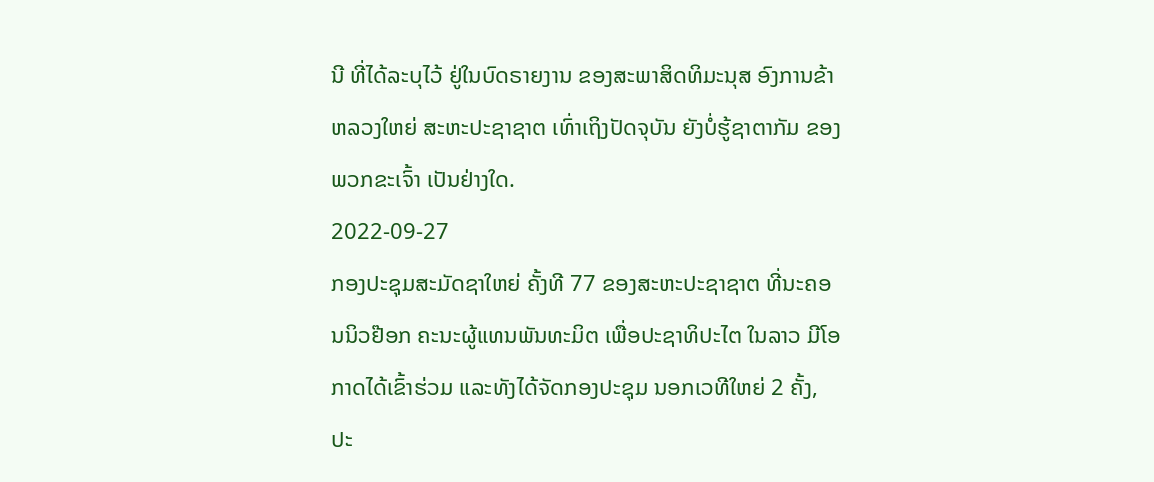ນີ ທີ່ໄດ້ລະບຸໄວ້ ຢູ່ໃນບົດຣາຍງານ ຂອງສະພາສິດທິມະນຸສ ອົງການຂ້າຫລວງໃຫຍ່ ສະຫະປະຊາຊາຕ ເທົ່າເຖິງປັດຈຸບັນ ຍັງບໍ່ຮູ້ຊາຕາກັມ ຂອງພວກຂະເຈົ້າ ເປັນຢ່າງໃດ.
2022-09-27
ກອງປະຊຸມສະມັດຊາໃຫຍ່ ຄັ້ງທີ 77 ຂອງສະຫະປະຊາຊາຕ ທີ່ນະຄອນນິວຢ໊ອກ ຄະນະຜູ້ແທນພັນທະມິຕ ເພື່ອປະຊາທິປະໄຕ ໃນລາວ ມີໂອກາດໄດ້ເຂົ້າຮ່ວມ ແລະທັງໄດ້ຈັດກອງປະຊຸມ ນອກເວທີໃຫຍ່ 2 ຄັ້ງ, ປະ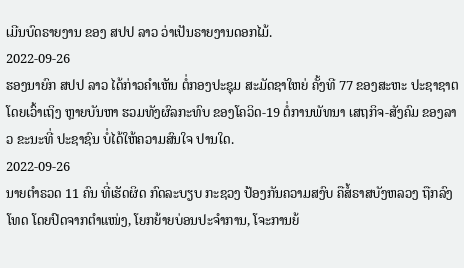ເມີນບົດຣາຍງານ ຂອງ ສປປ ລາວ ວ່າເປັນຣາຍງານດອກໄມ້.
2022-09-26
ຮອງນາຍົກ ສປປ ລາວ ໄດ້ກ່າວຄໍາເຫັນ ຕໍ່ກອງປະຊຸມ ສະມັດຊາໃຫຍ່ ຄັ້ງທີ 77 ຂອງສະຫະ ປະຊາຊາຕ ໂດຍເວົ້າເຖິງ ຫຼາຍບັນຫາ ຮວມທັງຜົລກະທົບ ຂອງໂຄວິດ-19 ຕໍ່ການພັທນາ ເສຖກິຈ-ສັງຄົມ ຂອງລາວ ຂະນະທີ່ ປະຊາຊົນ ບໍ່ໄດ້ໃຫ້ຄວາມສົນໃຈ ປານໃດ.
2022-09-26
ນາຍຕໍາຣວດ 11 ຄົນ ທີ່ເຮັດຜິດ ກົດລະບຽບ ກະຊວງ ປ້ອງກັນຄວາມສງົບ ຄືສໍ້ຣາສບັງຫລວງ ຖືກລົງໂທດ ໂດຍປົດຈາກຕໍາແໜ່ງ, ໂຍກຍ້າຍບ່ອນປະຈໍາການ, ໂຈະການຍ້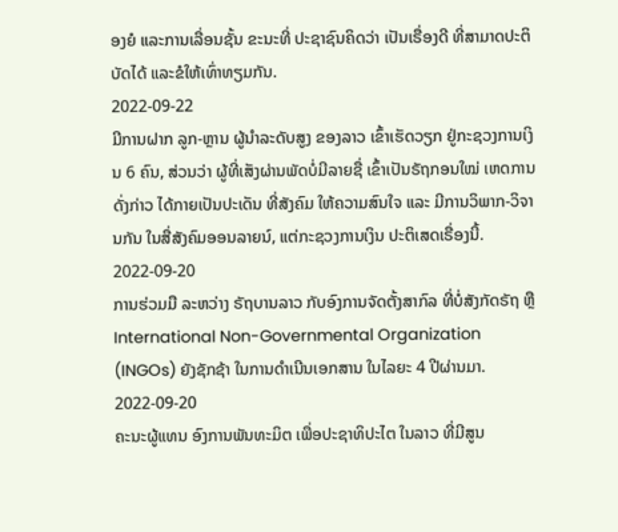ອງຍໍ ແລະການເລື່ອນຊັ້ນ ຂະນະທີ່ ປະຊາຊົນຄິດວ່າ ເປັນເຣື່ອງດີ ທີ່ສາມາດປະຕິບັດໄດ້ ແລະຂໍໃຫ້ເທົ່າທຽມກັນ.
2022-09-22
ມີການຝາກ ລູກ-ຫຼານ ຜູ້ນຳລະດັບສູງ ຂອງລາວ ເຂົ້າເຮັດວຽກ ຢູ່ກະຊວງການເງິນ 6 ຄົນ, ສ່ວນວ່າ ຜູ້ທີ່ເສັງຜ່ານພັດບໍ່ມີລາຍຊື່ ເຂົ້າເປັນຣັຖກອນໃໝ່ ເຫດການດັ່ງກ່າວ ໄດ້ກາຍເປັນປະເດັນ ທີ່ສັງຄົມ ໃຫ້ຄວາມສົນໃຈ ແລະ ມີການວິພາກ-ວິຈານກັນ ໃນສື່ສັງຄົມອອນລາຍນ໌, ແຕ່ກະຊວງການເງິນ ປະຕິເສດເຣື່ອງນີ້.
2022-09-20
ການຮ່ວມມື ລະຫວ່າງ ຣັຖບານລາວ ກັບອົງການຈັດຕັ້ງສາກົລ ທີ່ບໍ່ສັງກັດຣັຖ ຫຼື International Non-Governmental Organization (INGOs) ຍັງຊັກຊ້າ ໃນການດຳເນີນເອກສານ ໃນໄລຍະ 4 ປີຜ່ານມາ.
2022-09-20
ຄະນະຜູ້ແທນ ອົງການພັນທະມິຕ ເພື່ອປະຊາທິປະໄຕ ໃນລາວ ທີ່ມີສູນ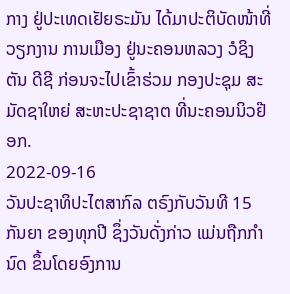ກາງ ຢູ່ປະເທດເຢັຍຣະມັນ ໄດ້ມາປະຕິບັດໜ້າທີ່ ວຽກງານ ການເມືອງ ຢູ່ນະຄອນຫລວງ ວໍຊິງຕັນ ດີຊີ ກ່ອນຈະໄປເຂົ້າຮ່ວມ ກອງປະຊຸມ ສະມັດຊາໃຫຍ່ ສະຫະປະຊາຊາຕ ທີ່ນະຄອນນິວຢ໊ອກ.
2022-09-16
ວັນປະຊາທິປະໄຕສາກົລ ຕຣົງກັບວັນທີ 15 ກັນຍາ ຂອງທຸກປີ ຊຶ່ງວັນດັ່ງກ່າວ ແມ່ນຖືກກຳນົດ ຂຶ້ນໂດຍອົງການ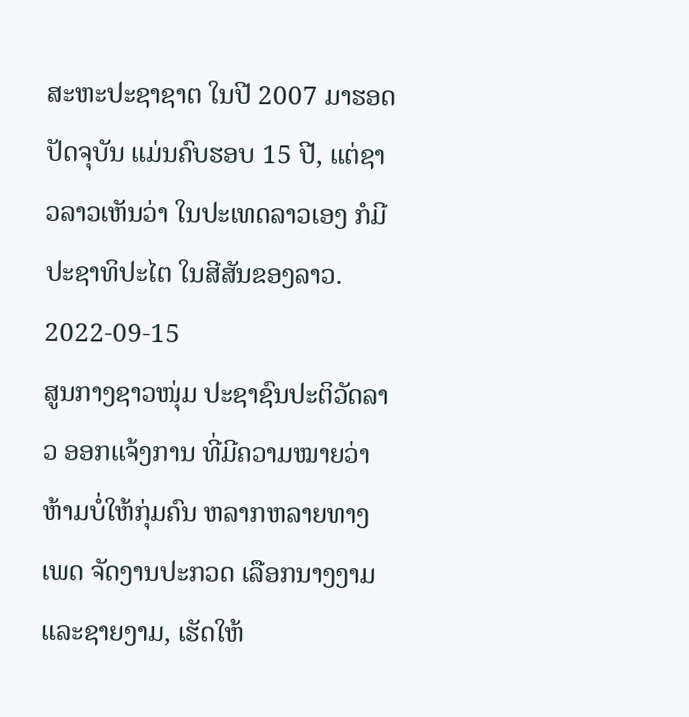ສະຫະປະຊາຊາຕ ໃນປີ 2007 ມາຮອດປັດຈຸບັນ ແມ່ນຄົບຮອບ 15 ປີ, ແຕ່ຊາວລາວເຫັນວ່າ ໃນປະເທດລາວເອງ ກໍມີປະຊາທິປະໄຕ ໃນສີສັນຂອງລາວ.
2022-09-15
ສູນກາງຊາວໜຸ່ມ ປະຊາຊົນປະຕິວັດລາວ ອອກແຈ້ງການ ທີ່ມີຄວາມໝາຍວ່າ ຫ້າມບໍ່ໃຫ້ກຸ່ມຄົນ ຫລາກຫລາຍທາງເພດ ຈັດງານປະກວດ ເລືອກນາງງາມ ແລະຊາຍງາມ, ເຮັດໃຫ້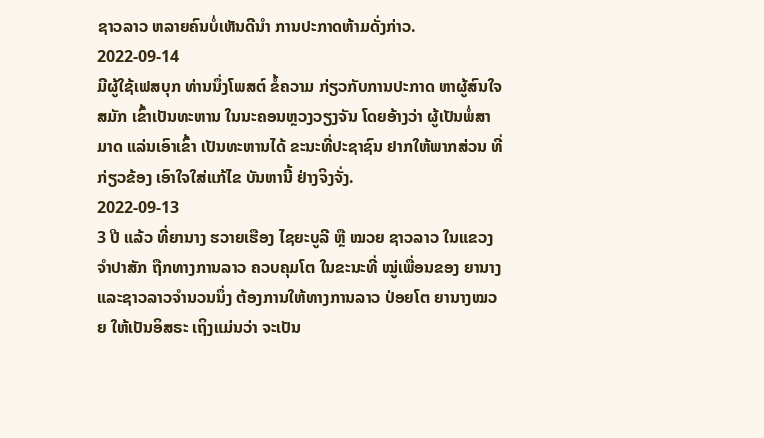ຊາວລາວ ຫລາຍຄົນບໍ່ເຫັນດີນໍາ ການປະກາດຫ້າມດັ່ງກ່າວ.
2022-09-14
ມີຜູ້ໃຊ້ເຟສບຸກ ທ່ານນຶ່ງໂພສຕ໌ ຂໍ້ຄວາມ ກ່ຽວກັບການປະກາດ ຫາຜູ້ສົນໃຈສມັກ ເຂົ້າເປັນທະຫານ ໃນນະຄອນຫຼວງວຽງຈັນ ໂດຍອ້າງວ່າ ຜູ້ເປັນພໍ່ສາມາດ ແລ່ນເອົາເຂົ້າ ເປັນທະຫານໄດ້ ຂະນະທີ່ປະຊາຊົນ ຢາກໃຫ້ພາກສ່ວນ ທີ່ກ່ຽວຂ້ອງ ເອົາໃຈໃສ່ແກ້ໄຂ ບັນຫານີ້ ຢ່າງຈິງຈັ່ງ.
2022-09-13
3 ປີ ແລ້ວ ທີ່ຍານາງ ຮວາຍເຮືອງ ໄຊຍະບູລີ ຫຼື ໝວຍ ຊາວລາວ ໃນແຂວງຈໍາປາສັກ ຖືກທາງການລາວ ຄວບຄຸມໂຕ ໃນຂະນະທີ່ ໝູ່ເພື່ອນຂອງ ຍານາງ ແລະຊາວລາວຈໍານວນນຶ່ງ ຕ້ອງການໃຫ້ທາງການລາວ ປ່ອຍໂຕ ຍານາງໝວຍ ໃຫ້ເປັນອິສຣະ ເຖິງແມ່ນວ່າ ຈະເປັນ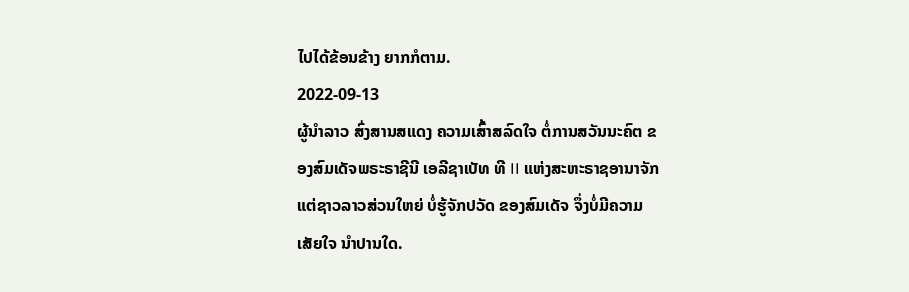ໄປໄດ້ຂ້ອນຂ້າງ ຍາກກໍຕາມ.
2022-09-13
ຜູ້ນຳລາວ ສົ່ງສານສແດງ ຄວາມເສົ້າສລົດໃຈ ຕໍ່ການສວັນນະຄົຕ ຂອງສົມເດັຈພຣະຣາຊີນີ ເອລີຊາເບັທ ທີ II ແຫ່ງສະຫະຣາຊອານາຈັກ ແຕ່ຊາວລາວສ່ວນໃຫຍ່ ບໍ່ຮູ້ຈັກປວັດ ຂອງສົມເດັຈ ຈຶ່ງບໍ່ມີຄວາມເສັຍໃຈ ນຳປານໃດ.